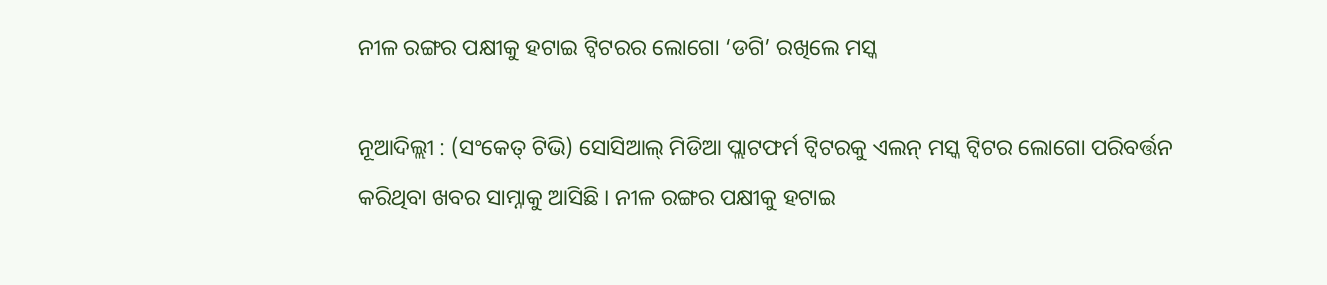ନୀଳ ରଙ୍ଗର ପକ୍ଷୀକୁ ହଟାଇ ଟ୍ବିଟରର ଲୋଗୋ ‘ଡଗି’ ରଖିଲେ ମସ୍କ

ନୂଆଦିଲ୍ଲୀ : (ସଂକେତ୍ ଟିଭି) ସୋସିଆଲ୍ ମିଡିଆ ପ୍ଲାଟଫର୍ମ ଟ୍ବିଟରକୁ ଏଲନ୍ ମସ୍କ ଟ୍ବିଟର ଲୋଗୋ ପରିବର୍ତ୍ତନ କରିଥିବା ଖବର ସାମ୍ନାକୁ ଆସିଛି । ନୀଳ ରଙ୍ଗର ପକ୍ଷୀକୁ ହଟାଇ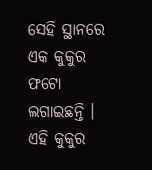ସେହି ସ୍ଥାନରେ ଏକ କୁକୁର ଫଟୋ ଲଗାଇଛନ୍ତି । ଏହି କୁକୁର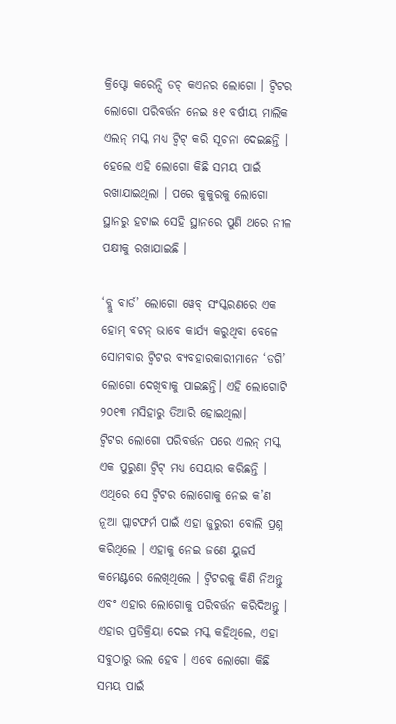କ୍ରିପ୍ଟୋ କରେନ୍ସି ଡଚ୍ କଏନର ଲୋଗୋ । ଟ୍ବିଟର ଲୋଗୋ ପରିବର୍ତ୍ତନ ନେଇ ୫୧ ବର୍ଷୀୟ ମାଲିକ ଏଲନ୍ ମସ୍କ ମଧ୍ୟ ଟ୍ବିଟ୍ କରି ସୂଚନା ଦେଇଛନ୍ତି । ହେଲେ ଏହି ଲୋଗୋ କିଛି ସମୟ ପାଇଁ ରଖାଯାଇଥିଲା । ପରେ କୁକୁରକୁ ଲୋଗୋ ସ୍ଥାନରୁ ହଟାଇ ସେହି ସ୍ଥାନରେ ପୁଣି ଥରେ ନୀଳ ପକ୍ଷୀକୁ ରଖାଯାଇଛି ।

‘ବ୍ଲୁ ବାର୍ଡ’ ଲୋଗୋ ୱେବ୍ ସଂସ୍କରଣରେ ଏକ ହୋମ୍ ବଟନ୍ ଭାବେ କାର୍ଯ୍ୟ କରୁଥିବା ବେଳେ ସୋମବାର ଟ୍ୱିଟର ବ୍ୟବହାରକାରୀମାନେ ‘ଡଗି’ ଲୋଗୋ ଦେଖିବାକୁ ପାଇଛନ୍ତି। ଏହି ଲୋଗୋଟି ୨୦୧୩ ମସିହାରୁ ତିଆରି ହୋଇଥିଲା।
ଟ୍ବିଟର ଲୋଗୋ ପରିବର୍ତ୍ତନ ପରେ ଏଲନ୍ ମସ୍କ ଏକ ପୁରୁଣା ଟ୍ବିଟ୍ ମଧ୍ୟ ସେୟାର କରିଛନ୍ତି । ଏଥିରେ ସେ ଟ୍ବିଟର ଲୋଗୋକୁ ନେଇ କ’ଣ ନୂଆ ପ୍ଲାଟଫର୍ମ ପାଇଁ ଏହା ଜୁରୁରୀ ବୋଲି ପ୍ରଶ୍ନ କରିଥିଲେ । ଏହାକୁ ନେଇ ଜଣେ ୟୁଜର୍ସ କମେଣ୍ଟରେ ଲେଖିଥିଲେ । ଟ୍ବିଟରକୁ କିଣି ନିଅନ୍ତୁ ଏବଂ ଏହାର ଲୋଗୋକୁ ପରିବର୍ତ୍ତନ କରିଦିଅନ୍ତୁ । ଏହାର ପ୍ରତିକ୍ରିୟା ଦେଇ ମସ୍କ କହିଥିଲେ, ଏହା ସବୁଠାରୁ ଭଲ ହେବ । ଏବେ ଲୋଗୋ କିଛି ସମୟ ପାଇଁ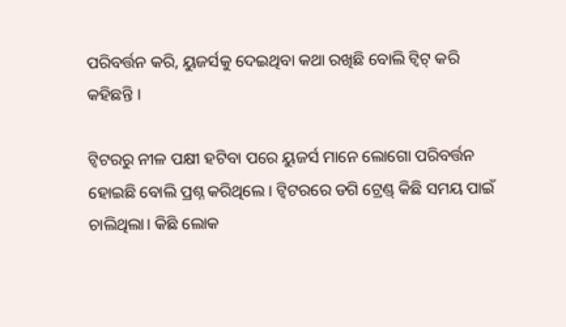ପରିବର୍ତ୍ତନ କରି, ୟୁଜର୍ସକୁ ଦେଇଥିବା କଥା ରଖିଛି ବୋଲି ଟ୍ବିଟ୍ କରି କହିଛନ୍ତି ।

ଟ୍ବିଟରରୁ ନୀଳ ପକ୍ଷୀ ହଟିବା ପରେ ୟୁଜର୍ସ ମାନେ ଲୋଗୋ ପରିବର୍ତ୍ତନ ହୋଇଛି ବୋଲି ପ୍ରଶ୍ନ କରିଥିଲେ । ଟ୍ବିଟରରେ ଡଗି ଟ୍ରେଣ୍ଡ୍ କିଛି ସମୟ ପାଇଁ ଚାଲିଥିଲା। କିଛି ଲୋକ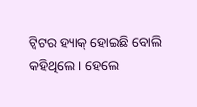ଟ୍ବିଟର ହ୍ୟାକ୍ ହୋଇଛି ବୋଲି କହିଥିଲେ । ହେଲେ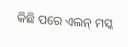କିଛି ପରେ ଏଲନ୍ ମସ୍କ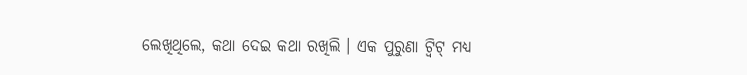ଲେଖିଥିଲେ, କଥା ଦେଇ କଥା ରଖିଲି । ଏକ ପୁରୁଣା ଟ୍ବିଟ୍ ମଧ୍ୟ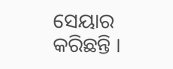ସେୟାର କରିଛନ୍ତି ।